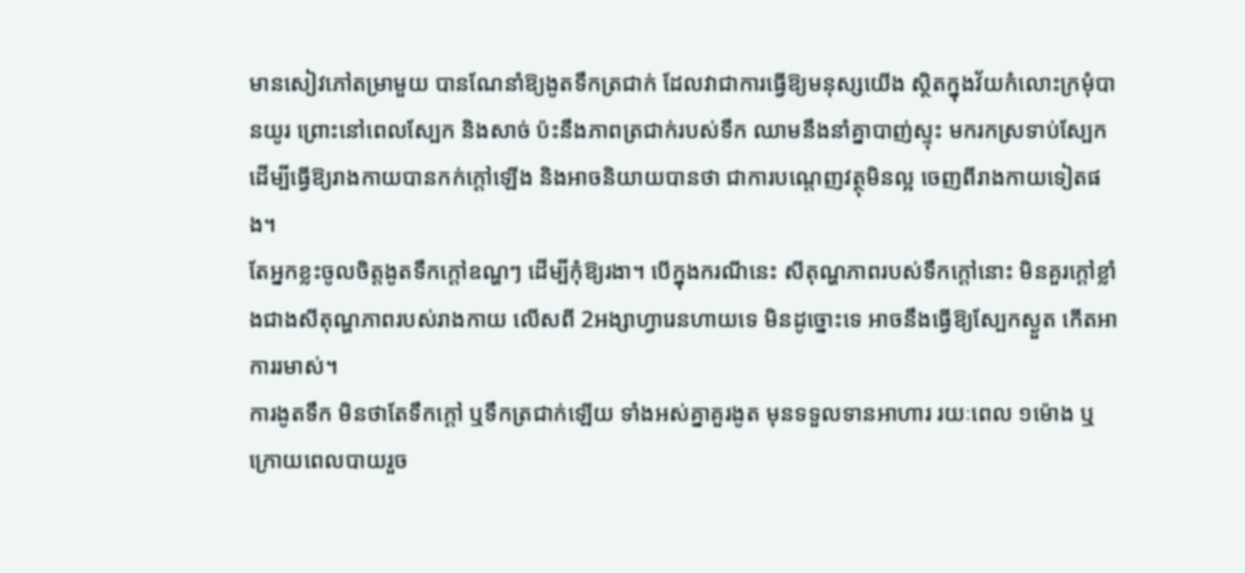មានសៀវភៅតម្រាមួយ បានណែនាំឱ្យងូតទឹកត្រជាក់ ដែលវាជាការធ្វើឱ្យមនុស្សយើង ស្ថិតក្នុងវ័យកំលោះក្រមុំបានយូរ ព្រោះនៅពេលស្បែក និងសាច់ ប៉ះនឹងភាពត្រជាក់របស់ទឹក ឈាមនឹងនាំគ្នាបាញ់ស្ទុះ មករកស្រទាប់ស្បែក ដើម្បីធ្វើឱ្យរាងកាយបានកក់ក្តៅឡើង និងអាចនិយាយបានថា ជាការបណ្តេញវត្ថុមិនល្អ ចេញពីរាងកាយទៀតផង។
តែអ្នកខ្លះចូលចិត្តងូតទឹកក្តៅឧណ្ហៗ ដើម្បីកុំឱ្យរងា។ បើក្នុងករណីនេះ សីតុណ្ហភាពរបស់ទឹកក្តៅនោះ មិនគួរក្ដៅខ្លាំងជាងសីតុណ្ហភាពរបស់រាងកាយ លើសពី 2អង្សាហ្វារេនហាយទេ មិនដូច្នោះទេ អាចនឹងធ្វើឱ្យស្បែកស្ងួត កើតអាការរមាស់។
ការងូតទឹក មិនថាតែទឹកក្តៅ ឬទឹកត្រជាក់ឡើយ ទាំងអស់គ្នាគួរងូត មុនទទួលទានអាហារ រយៈពេល ១ម៉ោង ឬក្រោយពេលបាយរួច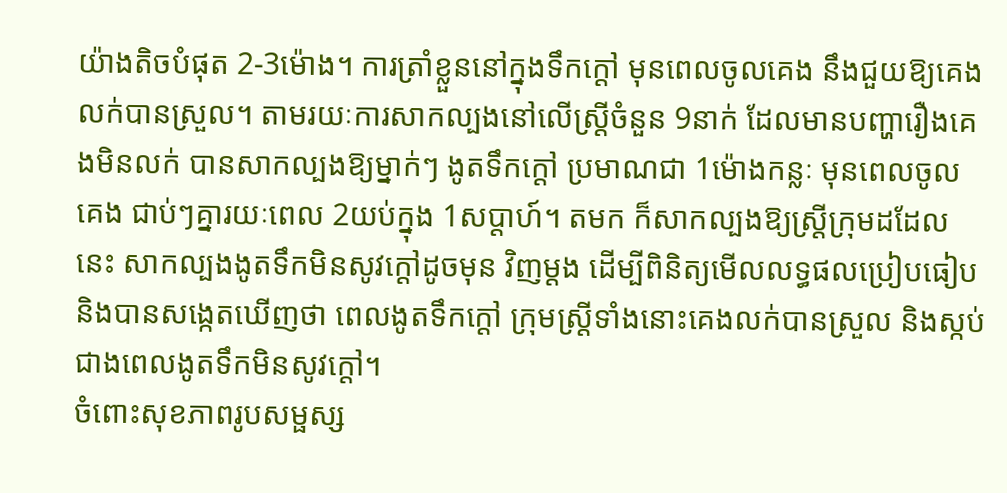យ៉ាងតិចបំផុត 2-3ម៉ោង។ ការត្រាំខ្លួននៅក្នុងទឹកក្តៅ មុនពេលចូលគេង នឹងជួយឱ្យគេងលក់បានស្រួល។ តាមរយៈការសាកល្បងនៅលើស្ត្រីចំនួន 9នាក់ ដែលមានបញ្ហារឿងគេងមិនលក់ បានសាកល្បងឱ្យម្នាក់ៗ ងូតទឹកក្តៅ ប្រមាណជា 1ម៉ោងកន្លៈ មុនពេលចូលគេង ជាប់ៗគ្នារយៈពេល 2យប់ក្នុង 1សប្តាហ៍។ តមក ក៏សាកល្បងឱ្យស្ត្រីក្រុមដដែលនេះ សាកល្បងងូតទឹកមិនសូវក្តៅដូចមុន វិញម្តង ដើម្បីពិនិត្យមើលលទ្ធផលប្រៀបធៀប និងបានសង្កេតឃើញថា ពេលងូតទឹកក្តៅ ក្រុមស្ត្រីទាំងនោះគេងលក់បានស្រួល និងស្កប់ជាងពេលងូតទឹកមិនសូវក្តៅ។
ចំពោះសុខភាពរូបសម្ផស្ស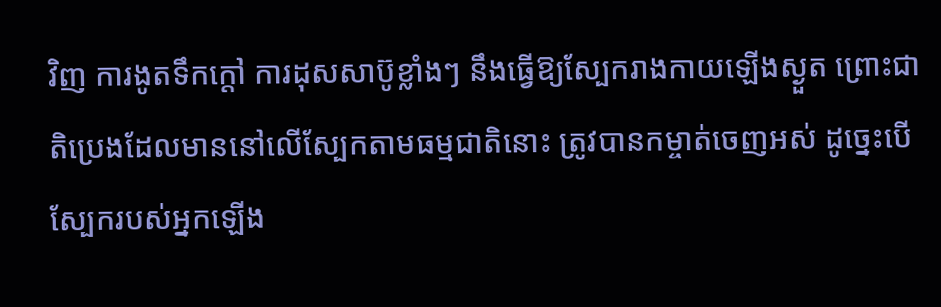វិញ ការងូតទឹកក្តៅ ការដុសសាប៊ូខ្លាំងៗ នឹងធ្វើឱ្យស្បែករាងកាយឡើងស្ងួត ព្រោះជាតិប្រេងដែលមាននៅលើស្បែកតាមធម្មជាតិនោះ ត្រូវបានកម្ចាត់ចេញអស់ ដូច្នេះបើស្បែករបស់អ្នកឡើង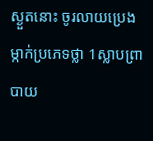ស្ងួតនោះ ចូរលាយប្រេងម្កាក់ប្រភេទថ្លា 1ស្លាបព្រាបាយ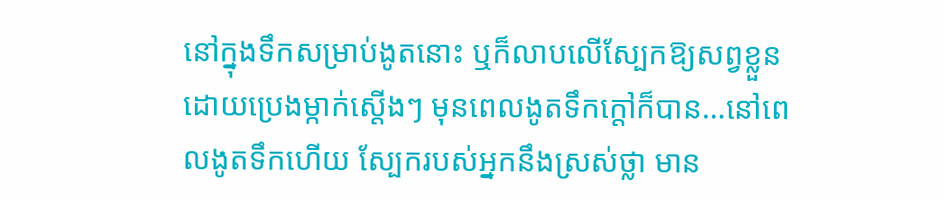នៅក្នុងទឹកសម្រាប់ងូតនោះ ឬក៏លាបលើស្បែកឱ្យសព្វខ្លួន ដោយប្រេងម្កាក់ស្តើងៗ មុនពេលងូតទឹកក្តៅក៏បាន…នៅពេលងូតទឹកហើយ ស្បែករបស់អ្នកនឹងស្រស់ថ្លា មាន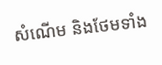សំណើម និងថែមទាំង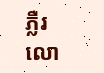ភ្លឺរលោ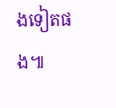ងទៀតផង៕